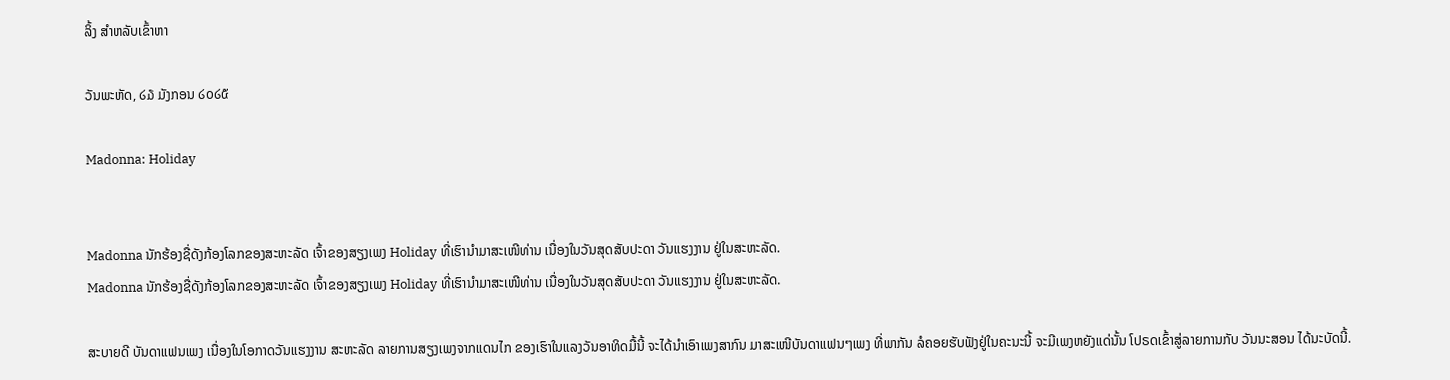ລິ້ງ ສຳຫລັບເຂົ້າຫາ

ວັນພະຫັດ, ໒໓ ມັງກອນ ໒໐໒໕

Madonna: Holiday


Madonna ນັກຮ້ອງຊື່ດັງກ້ອງໂລກຂອງສະຫະລັດ ເຈົ້າຂອງສຽງເພງ Holiday ທີ່ເຮົານໍາມາສະເໜີທ່ານ ເນື່ອງໃນວັນສຸດສັບປະດາ ວັນແຮງງານ ຢູ່ໃນສະຫະລັດ.
Madonna ນັກຮ້ອງຊື່ດັງກ້ອງໂລກຂອງສະຫະລັດ ເຈົ້າຂອງສຽງເພງ Holiday ທີ່ເຮົານໍາມາສະເໜີທ່ານ ເນື່ອງໃນວັນສຸດສັບປະດາ ວັນແຮງງານ ຢູ່ໃນສະຫະລັດ.

ສະບາຍດີ ບັນດາແຟນເພງ ເນື່ອງໃນໂອກາດວັນແຮງງານ ສະຫະລັດ ລາຍການສຽງເພງຈາກແດນໄກ ຂອງເຮົາໃນແລງວັນອາທິດມື້ນີ້ ຈະໄດ້ນໍາເອົາເພງສາກົນ ມາສະເໜີບັນດາແຟນໆເພງ ທີ່ພາກັນ ລໍຄອຍຮັບຟັງຢູ່ໃນຄະນະນີ້ ຈະມີເພງຫຍັງແດ່ນັ້ນ ໂປຣດເຂົ້າສູ່ລາຍການກັບ ວັນນະສອນ ໄດ້ນະບັດນີ້.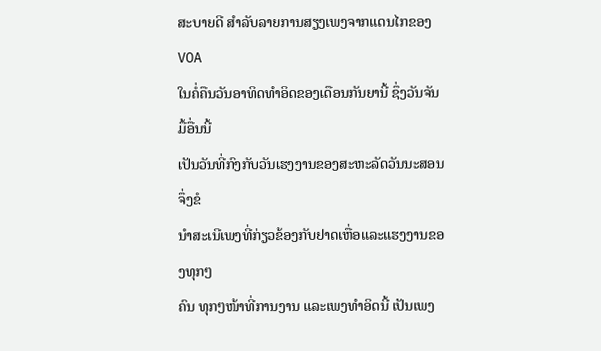ສະບາຍດີ ສໍາລັບລາຍການສຽງເພງຈາກແດນໄກຂອງ VOA
ໃນຄໍ່ຄືນວັນອາທິດທໍາອິດຂອງເດືອນກັນຍານີ້ ຊຶ່ງວັນຈັນມື້ອື່ນນີ້
ເປັນວັນທີ່ກົງກັບວັນເຮງງານຂອງສະຫະລັດວັນນະສອນ ຈຶ່ງຂໍ
ນໍາສະເນີເພງທີ່ກ່ຽວຂ້ອງກັບຢາດເຫື່ອແລະແຮງງານຂອງທຸກໆ
ຄົນ ທຸກໆໜ້າທີ່ການງານ ແລະເພງທໍາອິດນີ້ ເປັນເພງ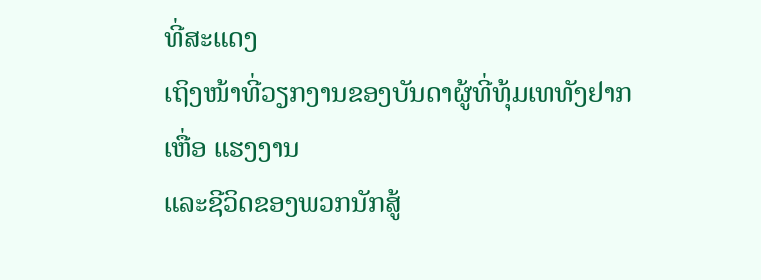ທີ່ສະແດງ
ເຖິງໜ້າທີ່ວຽກງານຂອງບັນດາຜູ້ທີ່ທຸ້ມເທທັງຢາກເຫື່ອ ແຮງງານ
ແລະຊີວິດຂອງພວກນັກສູ້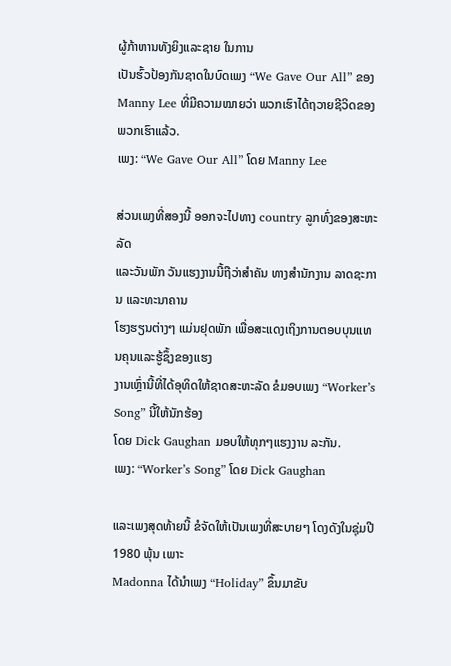ຜູ້ກ້າຫານທັງຍິງແລະຊາຍ ໃນການ
ເປັນຮົ້ວປ້ອງກັນຊາດໃນບົດເພງ “We Gave Our All” ຂອງ
Manny Lee ທີ່ມີຄວາມໝາຍວ່າ ພວກເຮົາໄດ້ຖວາຍຊີວິດຂອງ
ພວກເຮົາແລ້ວ.
ເພງ: “We Gave Our All” ໂດຍ Manny Lee

ສ່ວນເພງທີ່ສອງນີ້ ອອກຈະໄປທາງ country ລູກທົ່ງຂອງສະຫະລັດ
ແລະວັນພັກ ວັນແຮງງານນີ້ຖືວ່າສໍາຄັນ ທາງສໍານັກງານ ລາດຊະການ ແລະທະນາຄານ
ໂຮງຮຽນຕ່າງໆ ແມ່ນຢຸດພັກ ເພື່ອສະແດງເຖິງການຕອບບຸນແທນຄຸນແລະຮູ້ຊຶ້ງຂອງເເຮງ
ງານເຫຼົ່ານີ້ທີ່ໄດ້ອຸທິດໃຫ້ຊາດສະຫະລັດ ຂໍມອບເພງ “Worker’s Song” ນີ້ໃຫ້ນັກຮ້ອງ
ໂດຍ Dick Gaughan ມອບໃຫ້ທຸກໆແຮງງານ ລະກັນ.
ເພງ: “Worker’s Song” ໂດຍ Dick Gaughan

ແລະເພງສຸດທ້າຍນີ້ ຂໍຈັດໃຫ້ເປັນເພງທີ່ສະບາຍໆ ໂດງດັງໃນຊຸ່ມປີ 1980 ພຸ້ນ ເພາະ
Madonna ໄດ້ນໍາເພງ “Holiday” ຂຶ້ນມາຂັບ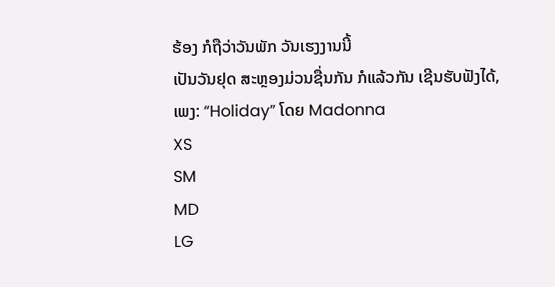ຮ້ອງ ກໍຖືວ່າວັນພັກ ວັນເຮງງານນີ້
ເປັນວັນຢຸດ ສະຫຼອງມ່ວນຊື່ນກັນ ກໍແລ້ວກັນ ເຊີນຮັບຟັງໄດ້,
ເພງ: “Holiday” ໂດຍ Madonna
XS
SM
MD
LG